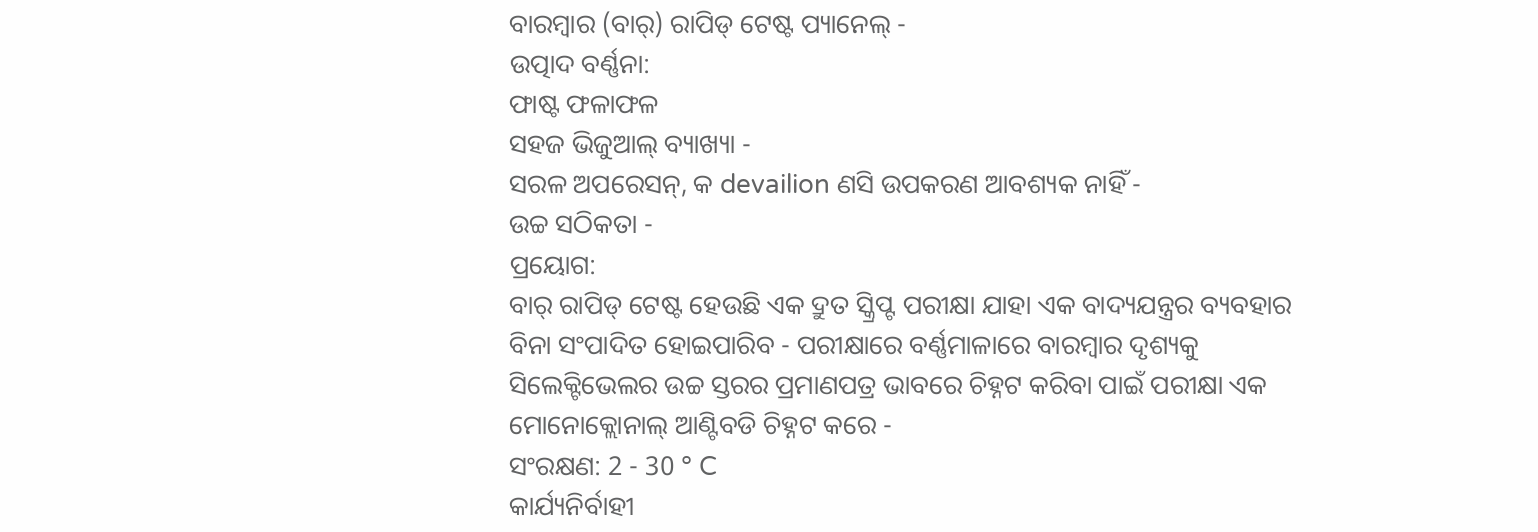ବାରମ୍ବାର (ବାର୍) ରାପିଡ୍ ଟେଷ୍ଟ ପ୍ୟାନେଲ୍ -
ଉତ୍ପାଦ ବର୍ଣ୍ଣନା:
ଫାଷ୍ଟ ଫଳାଫଳ
ସହଜ ଭିଜୁଆଲ୍ ବ୍ୟାଖ୍ୟା -
ସରଳ ଅପରେସନ୍, କ devailion ଣସି ଉପକରଣ ଆବଶ୍ୟକ ନାହିଁ -
ଉଚ୍ଚ ସଠିକତା -
ପ୍ରୟୋଗ:
ବାର୍ ରାପିଡ୍ ଟେଷ୍ଟ ହେଉଛି ଏକ ଦ୍ରୁତ ସ୍କ୍ରିପ୍ଟ ପରୀକ୍ଷା ଯାହା ଏକ ବାଦ୍ୟଯନ୍ତ୍ରର ବ୍ୟବହାର ବିନା ସଂପାଦିତ ହୋଇପାରିବ - ପରୀକ୍ଷାରେ ବର୍ଣ୍ଣମାଳାରେ ବାରମ୍ବାର ଦୃଶ୍ୟକୁ ସିଲେକ୍ଟିଭେଲର ଉଚ୍ଚ ସ୍ତରର ପ୍ରମାଣପତ୍ର ଭାବରେ ଚିହ୍ନଟ କରିବା ପାଇଁ ପରୀକ୍ଷା ଏକ ମୋନୋକ୍ଲୋନାଲ୍ ଆଣ୍ଟିବଡି ଚିହ୍ନଟ କରେ -
ସଂରକ୍ଷଣ: 2 - 30 ° C
କାର୍ଯ୍ୟନିର୍ବାହୀ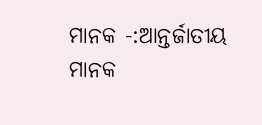ମାନକ -:ଆନ୍ତର୍ଜାତୀୟ ମାନକ